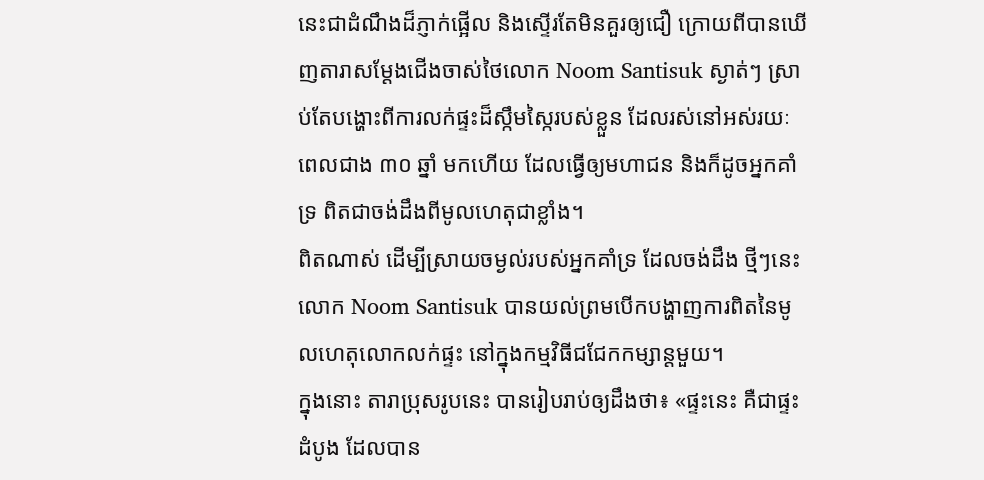នេះជាដំណឹងដ៏ភ្ញាក់ផ្អើល និងស្ទើរតែមិនគួរឲ្យជឿ ក្រោយពីបានឃើញតារាសម្តែងជើងចាស់ថៃលោក Noom Santisuk ស្ងាត់ៗ ស្រាប់តែបង្ហោះពីការលក់ផ្ទះដ៏ស្កឹមស្កៃរបស់ខ្លួន ដែលរស់នៅអស់រយៈពេលជាង ៣០ ឆ្នាំ មកហើយ ដែលធ្វើឲ្យមហាជន និងក៏ដូចអ្នកគាំទ្រ ពិតជាចង់ដឹងពីមូលហេតុជាខ្លាំង។
ពិតណាស់ ដើម្បីស្រាយចម្ងល់របស់អ្នកគាំទ្រ ដែលចង់ដឹង ថ្មីៗនេះ លោក Noom Santisuk បានយល់ព្រមបើកបង្ហាញការពិតនៃមូលហេតុលោកលក់ផ្ទះ នៅក្នុងកម្មវិធីជជែកកម្សាន្តមួយ។
ក្នុងនោះ តារាប្រុសរូបនេះ បានរៀបរាប់ឲ្យដឹងថា៖ «ផ្ទះនេះ គឺជាផ្ទះដំបូង ដែលបាន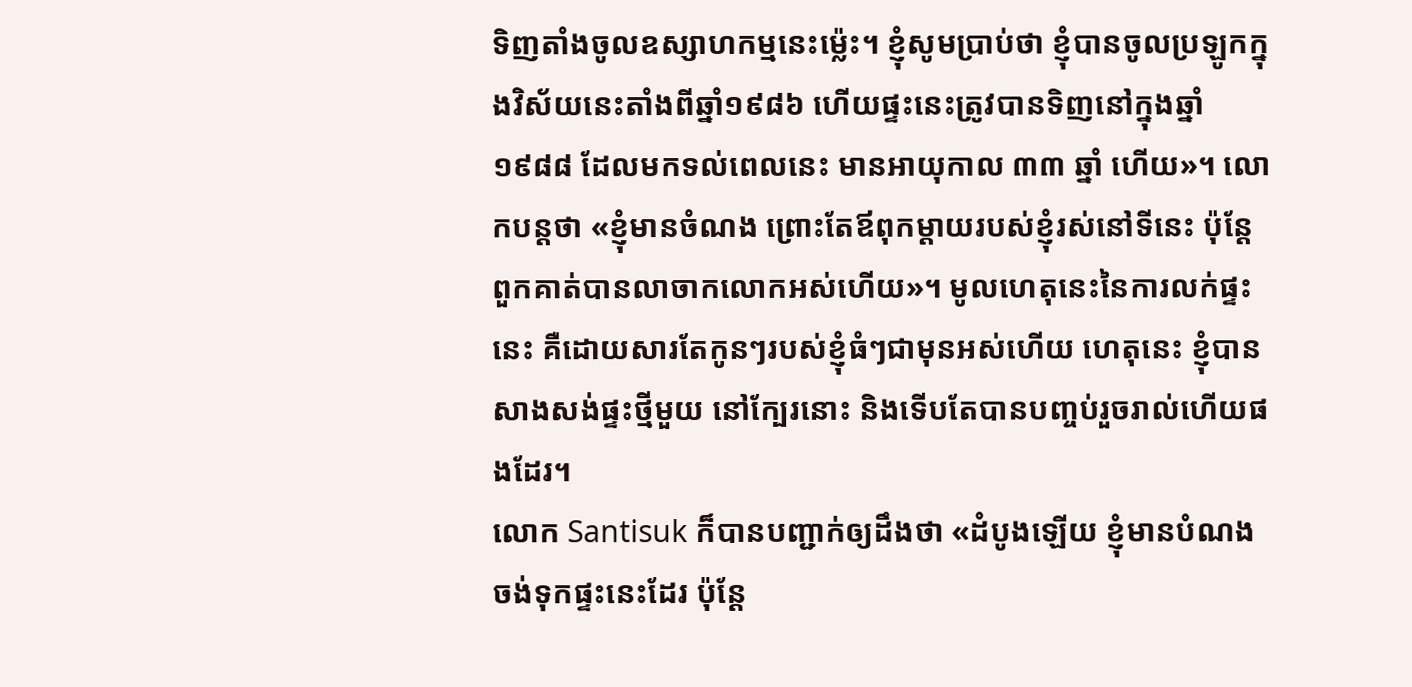ទិញតាំងចូលឧស្សាហកម្មនេះម្ល៉េះ។ ខ្ញុំសូមប្រាប់ថា ខ្ញុំបានចូលប្រឡូកក្នុងវិស័យនេះតាំងពីឆ្នាំ១៩៨៦ ហើយផ្ទះនេះត្រូវបានទិញនៅក្នុងឆ្នាំ១៩៨៨ ដែលមកទល់ពេលនេះ មានអាយុកាល ៣៣ ឆ្នាំ ហើយ»។ លោកបន្តថា «ខ្ញុំមានចំណង ព្រោះតែឪពុកម្តាយរបស់ខ្ញុំរស់នៅទីនេះ ប៉ុន្តែ ពួកគាត់បានលាចាកលោកអស់ហើយ»។ មូលហេតុនេះនៃការលក់ផ្ទះនេះ គឺដោយសារតែកូនៗរបស់ខ្ញុំធំៗជាមុនអស់ហើយ ហេតុនេះ ខ្ញុំបានសាងសង់ផ្ទះថ្មីមួយ នៅក្បែរនោះ និងទើបតែបានបញ្ចប់រួចរាល់ហើយផងដែរ។
លោក Santisuk ក៏បានបញ្ជាក់ឲ្យដឹងថា «ដំបូងឡើយ ខ្ញុំមានបំណងចង់ទុកផ្ទះនេះដែរ ប៉ុន្តែ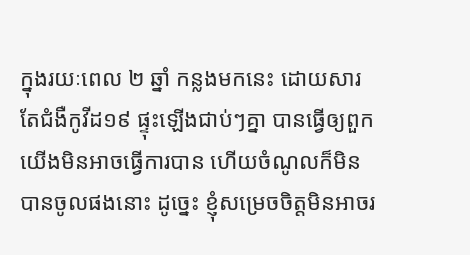ក្នុងរយៈពេល ២ ឆ្នាំ កន្លងមកនេះ ដោយសារតែជំងឺកូវីដ១៩ ផ្ទុះឡើងជាប់ៗគ្នា បានធ្វើឲ្យពួកយើងមិនអាចធ្វើការបាន ហើយចំណូលក៏មិនបានចូលផងនោះ ដូច្នេះ ខ្ញុំសម្រេចចិត្តមិនអាចរ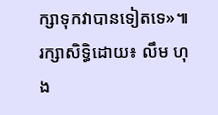ក្សាទុកវាបានទៀតទេ»៕ រក្សាសិទ្ធិដោយ៖ លឹម ហុង